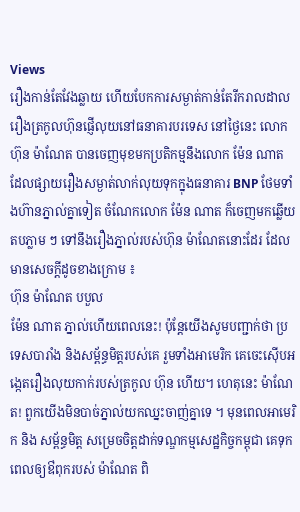Views
រឿងកាន់តែវែងឆ្លាយ ហើយបែកការសម្ងាត់កាន់តែរីករាលដាលរឿងត្រកូលហ៊ុនផ្ញើលុយនៅធនាគារបរទេស នៅថ្ងៃនេះ លោក ហ៊ុន ម៉ាណែត បានចេញមុខមកប្រតិកម្មនឹងលោក ម៉ែន ណាត ដែលផ្សាយរឿងសម្ងាត់លាក់លុយទុកក្នុងធនាគារ BNP ថែមទាំងហ៊ានភ្នាល់គ្នាទៀត ចំណែកលោក ម៉ែន ណាត ក៏ចេញមកឆ្លើយតបភ្លាម ៗ ទៅនឹងរឿងភ្នាល់របស់ហ៊ុន ម៉ាណែតនោះដែរ ដែលមានសេចក្តីដូចខាងក្រោម ៖
ហ៊ុន ម៉ាណែត បបួល
ម៉ែន ណាត ភ្នាល់ហើយពេលនេះ! ប៉ុន្តែយើងសូមបញ្ជាក់ថា ប្រទេសបារាំង និងសម្ព័ន្ធមិត្តរបស់គេ រួមទាំងអាមេរិក គេចេះស៊ើបអង្កេតរឿងលុយកាក់របស់ត្រកូល ហ៊ុន ហើយ។ ហេតុនេះ ម៉ាណែត! ពួកយើងមិនបាច់ភ្នាល់យកឈ្នះចាញ់គ្នាទេ ។ មុនពេលអាមេរិក និង សម្ព័ន្ធមិត្ត សម្រេចចិត្តដាក់ទណ្ឌកម្មសេដ្ឋកិច្ចកម្ពុជា គេទុកពេលឲ្យឳពុករបស់ ម៉ាណែត ពិ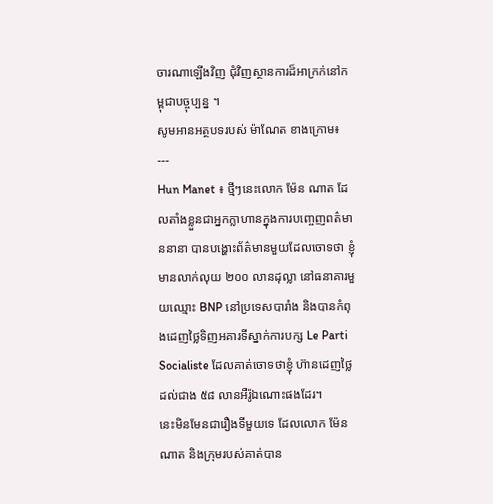ចារណាឡើងវិញ ជុំវិញស្ថានការដ៏អាក្រក់នៅកម្ពុជាបច្ចុប្បន្ន ។
សូមអានអត្ថបទរបស់ ម៉ាណែត ខាងក្រោម៖
---
Hun Manet ៖ ថ្មីៗនេះលោក ម៉ែន ណាត ដែលតាំងខ្លួនជាអ្នកក្លាហានក្នុងការបញ្ចេញពត៌មាននានា បានបង្ហោះព័ត៌មានមួយដែលចោទថា ខ្ញុំមានលាក់លុយ ២០០ លានដុល្លា នៅធនាគារមួយឈ្មោះ BNP នៅប្រទេសបារាំង និងបានកំពុងដេញថ្លៃទិញអគារទីស្នាក់ការបក្ស Le Parti Socialiste ដែលគាត់ចោទថាខ្ញុំ ហ៊ានដេញថ្លៃដល់ជាង ៥៨ លានអឺរ៉ូឯណោះផងដែរ។
នេះមិនមែនជារឿងទីមួយទេ ដែលលោក ម៉ែន ណាត និងក្រុមរបស់គាត់បាន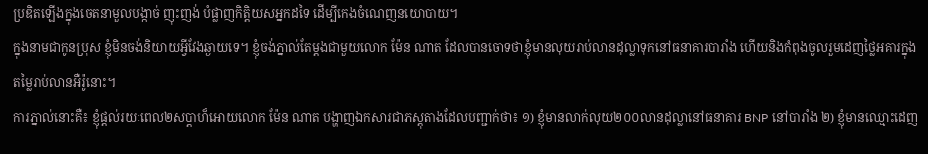ប្រឌិតឡេីងក្នុងចេតនាមួលបង្កាច់ ញុះញង់ បំផ្លាញកិត្តិយសអ្នកដទៃ ដេីម្បីកេងចំណេញនយោបាយ។
ក្នុងនាមជាកូនប្រុស ខ្ញុំមិនចង់និយាយអ្វីវែងឆ្ងាយទេ។ ខ្ញុំចង់ភ្នាល់តែម្តងជាមួយលោក ម៉ែន ណាត ដែលបានចោទថាខ្ញុំមានលុយរាប់លានដុល្លាទុកនៅធនាគារបារាំង ហេីយនិងកំពុងចូលរួមដេញថ្លៃអគារក្នុងតម្លៃរាប់លានអឺរ៉ូនោះ។
ការភ្នាល់នោះគឺ៖ ខ្ញុំផ្តល់រយៈពេល២សប្តាហ៏អោយលោក ម៉ែន ណាត បង្ហាញឯកសារជាភស្តុតាងដែលបញ្ជាក់ថា៖ ១) ខ្ញុំមានលាក់លុយ២០០លានដុល្លានៅធនាគារ BNP នៅបារាំង ២) ខ្ញុំមានឈ្មោះដេញ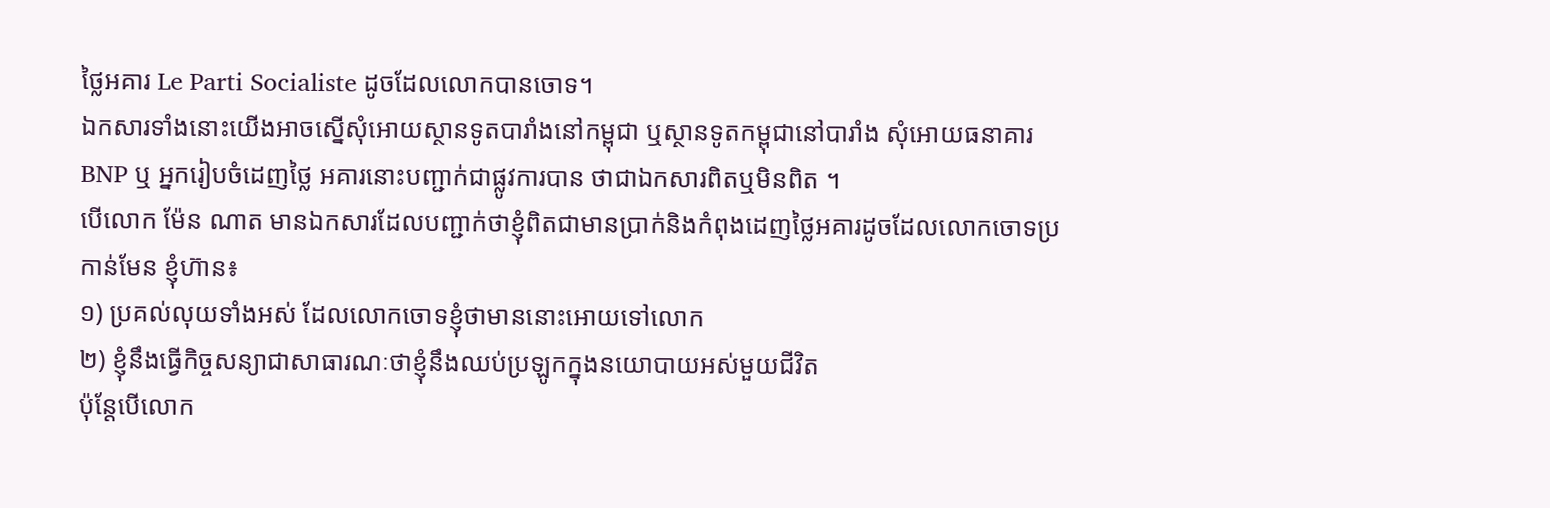ថ្លៃអគារ Le Parti Socialiste ដូចដែលលោកបានចោទ។
ឯកសារទាំងនោះយើងអាចស្នើសុំអោយស្ថានទូតបារាំងនៅកម្ពុជា ឬស្ថានទូតកម្ពុជានៅបារាំង សុំអោយធនាគារ BNP ឬ អ្នករៀបចំដេញថ្លៃ អគារនោះបញ្ជាក់ជាផ្លូវការបាន ថាជាឯកសារពិតឬមិនពិត ។
បើលោក ម៉ែន ណាត មានឯកសារដែលបញ្ជាក់ថាខ្ញុំពិតជាមានប្រាក់និងកំពុងដេញថ្លៃអគារដូចដែលលោកចោទប្រកាន់មែន ខ្ញុំហ៊ាន៖
១) ប្រគល់លុយទាំងអស់ ដែលលោកចោទខ្ញុំថាមាននោះអោយទៅលោក
២) ខ្ញុំនឹងធ្វើកិច្ចសន្យាជាសាធារណៈថាខ្ញុំនឹងឈប់ប្រឡូកក្នុងនយោបាយអស់មួយជីវិត
ប៉ុន្តែបើលោក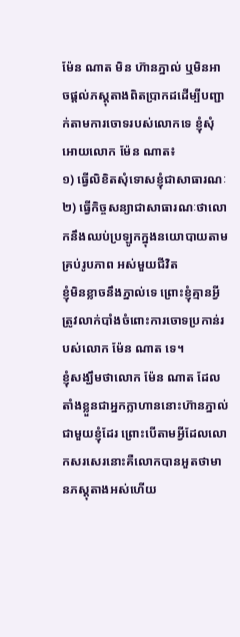ម៉ែន ណាត មិន ហ៊ានភ្នាល់ ឬមិនអាចផ្តល់ភស្តុតាងពិតប្រាកដដើម្បីបញ្ជាក់តាមការចោទរបស់លោកទេ ខ្ញុំសុំអោយលោក ម៉ែន ណាត៖
១) ធ្វើលិខិតសុំទោសខ្ញុំជាសាធារណៈ
២) ធ្វើកិច្ចសន្យាជាសាធារណៈថាលោកនឹងឈប់ប្រឡូកក្នុងនយោបាយតាមគ្រប់រូបភាព អស់មួយជីវិត
ខ្ញុំមិនខ្លាចនឹងភ្នាល់ទេ ព្រោះខ្ញុំគ្មានអ្វីត្រូវលាក់បាំងចំពោះការចោទប្រកាន់របស់លោក ម៉ែន ណាត ទេ។
ខ្ញុំសង្ឃឹមថាលោក ម៉ែន ណាត ដែលតាំងខ្លួនជាអ្នកក្លាហាននោះហ៊ានភ្នាល់ជាមួយខ្ញុំដែរ ព្រោះបើតាមអ្វីដែលលោកសរសេរនោះគឺលោកបានអួតថាមានភស្តុតាងអស់ហើយ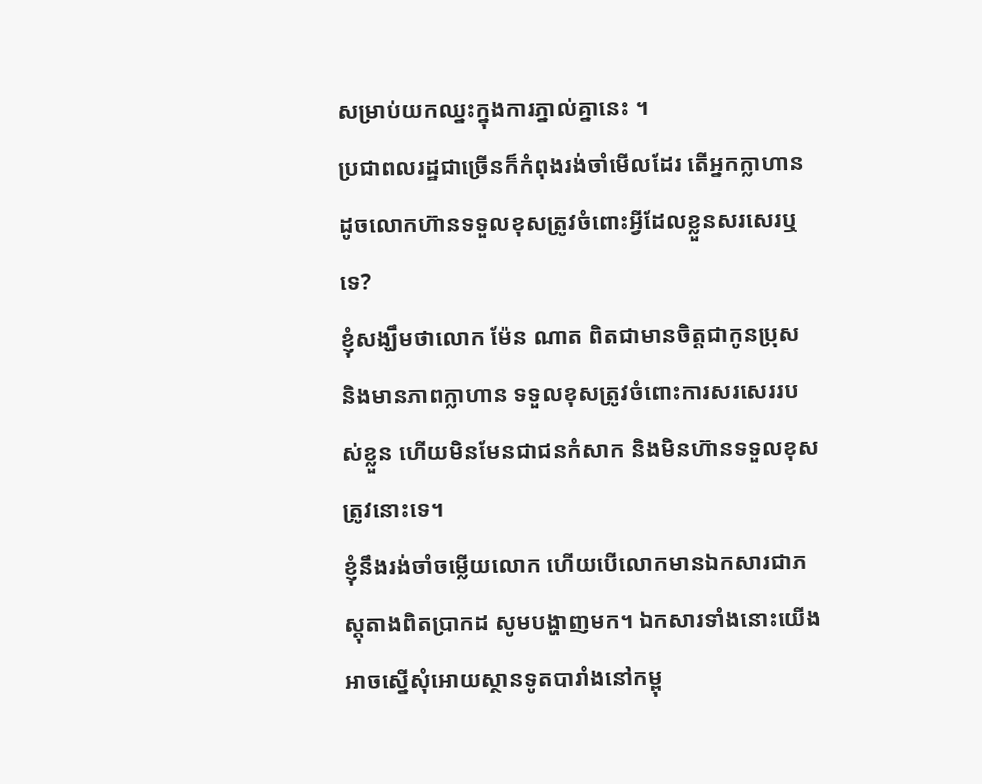សម្រាប់យកឈ្នះក្នុងការភ្នាល់គ្នានេះ ។
ប្រជាពលរដ្ឋជាច្រើនក៏កំពុងរង់ចាំមើលដែរ តើអ្នកក្លាហានដូចលោកហ៊ានទទួលខុសត្រូវចំពោះអ្វីដែលខ្លួនសរសេរឬទេ?
ខ្ញុំសង្ឃឹមថាលោក ម៉ែន ណាត ពិតជាមានចិត្តជាកូនប្រុស និងមានភាពក្លាហាន ទទួលខុសត្រូវចំពោះការសរសេររបស់ខ្លួន ហើយមិនមែនជាជនកំសាក និងមិនហ៊ានទទួលខុសត្រូវនោះទេ។
ខ្ញុំនឹងរង់ចាំចម្លើយលោក ហើយបើលោកមានឯកសារជាភស្តុតាងពិតប្រាកដ សូមបង្ហាញមក។ ឯកសារទាំងនោះយើងអាចស្នើសុំអោយស្ថានទូតបារាំងនៅកម្ពុ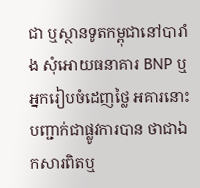ជា ឬស្ថានទូតកម្ពុជានៅបារាំង សុំអោយធនាគារ BNP ឬ អ្នករៀបចំដេញថ្លៃ អគារនោះបញ្ជាក់ជាផ្លូវការបាន ថាជាឯកសារពិតឬ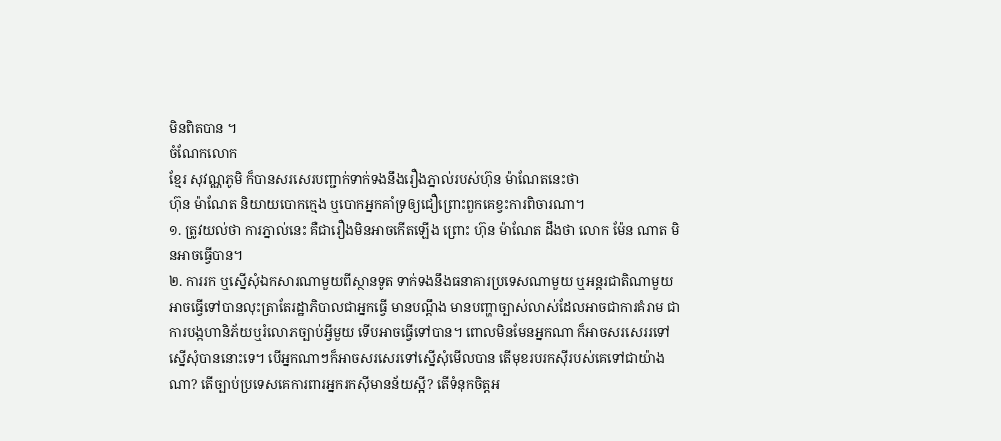មិនពិតបាន ។
ចំណែកលោក
ខ្មែរ សុវណ្ណភូមិ ក៏បានសរសេរបញ្ជាក់ទាក់ទងនឹងរឿងភ្នាល់របស់ហ៊ុន ម៉ាណែតនេះថា
ហ៊ុន ម៉ាណែត និយាយបោកក្មេង ឬបោកអ្នកគាំទ្រឲ្យជឿព្រោះពួកគេខ្វះការពិចារណា។
១. ត្រូវយល់ថា ការភ្នាល់នេះ គឺជារឿងមិនអាចកើតឡើង ព្រោះ ហ៊ុន ម៉ាណែត ដឹងថា លោក ម៉ែន ណាត មិនអាចធ្វើបាន។
២. ការរក ឬស្នើសុំឯកសារណាមួយពីស្ថានទូត ទាក់ទងនឹងធនាគារប្រទេសណាមួយ ឬអន្តរជាតិណាមួយ អាចធ្វើទៅបានលុះត្រាតែរដ្ឋាភិបាលជាអ្នកធ្វើ មានបណ្តឹង មានបញ្ហាច្បាស់លាស់ដែលអាចជាការគំរាម ជាការបង្កហានិភ័យឬរំលោភច្បាប់អ្វីមួយ ទើបអាចធ្វើទៅបាន។ ពោលមិនមែនអ្នកណា ក៏អាចសរសេររទៅស្នើសុំបាននោះទេ។ បើអ្នកណាៗក៏អាចសរសេរទៅស្នើសុំមើលបាន តើមុខរបរកស៊ីរបស់គេទៅជាយ៉ាងណា? តើច្បាប់ប្រទេសគេការពារអ្នករកស៊ីមានន័យស្អី? តើទំនុកចិត្តអ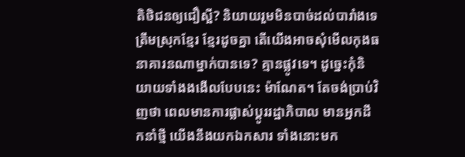តិថិជនឲ្យជឿស្អី? និយាយរួមមិនបាច់ដល់បារាំងទេ ត្រឹមស្រុកខ្មែរ ខ្មែរដូចគ្នា តើយើងអាចសុំមើលកុងធនាគារនណាម្នាក់បានទេ? គ្មានផ្លូវទេ។ ដូច្នេះកុំនិយាយទាំងងងើលបែបនេះ ម៉ាណែត។ តែចង់ប្រាប់វិញថា ពេលមានការផ្លាស់ប្តូររដ្ឋាភិបាល មានអ្នកដឹកនាំថ្មី យើងនឹងយកឯកសារ ទាំងនោះមក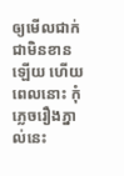ឲ្យមើលជាក់ជាមិនខានឡើយ ហើយពេលនោះ កុំភ្លេចរឿងភ្នាល់នេះ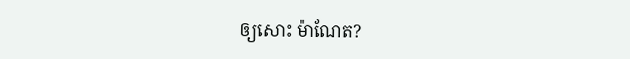ឲ្យសោះ ម៉ាណែត?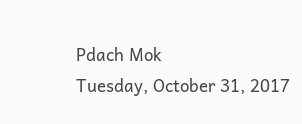Pdach Mok
Tuesday, October 31, 2017